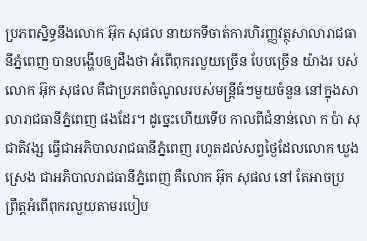ប្រភពស្និទ្ធនឹងលោក អ៊ុក សុផល នាយកទីចាត់ការហិរញ្ញវត្ថុសាលារាជធានីភ្នំពេញ បានបង្ហើបឲ្យដឹងថា អំពើពុករលួយច្រើន បែបច្រើន យ៉ាងរ បស់លោក អ៊ុក សុផល គឺជាប្រភពចំណូលរបស់មន្ត្រីធំៗមួយចំនួន នៅក្នុងសាលារាជធានីភ្នំពេញ ផងដែរ។ ដូច្នេះហើយទើប កាលពីជំនាន់លោ ក ប៉ា សុជាតិវង្ស ធ្វើជាអភិបាលរាជធានីភ្នំពេញ រហូតដល់សព្វថ្ងៃដែលលោក ឃួង ស្រេង ជាអភិបាលរាជធានីភ្នំពេញ គឺលោក អ៊ុក សុផល នៅ តែអាចប្រ ព្រឹត្តអំពើពុករលួយតាមរបៀប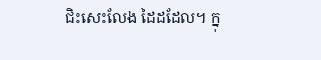ជិះសេះលែង ដៃដដែល។ ក្នុ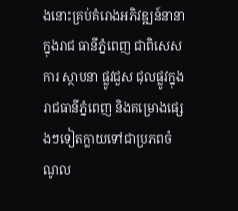ងនោះគ្រប់គំរោងអភិវឌ្ឍន៍នានាក្នុងរាជ ធានីភ្នំពេញ ជាពិសេស ការ ស្ថាបនា ផ្លូវជួស ជុលផ្លូវក្នុងរាជធានីភ្នំពេញ និងគម្រោងផ្សេងៗទៀតក្លាយទៅជាប្រភពចំណូល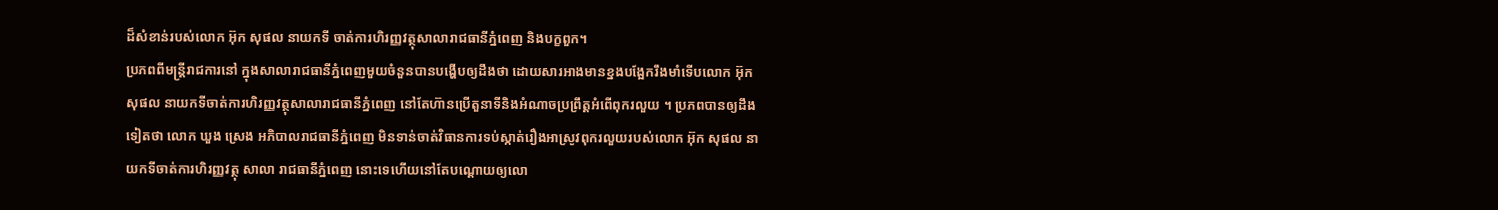ដ៏សំខាន់របស់លោក អ៊ុក សុផល នាយកទី ចាត់ការហិរញ្ញវត្ថុសាលារាជធានីភ្នំពេញ និងបក្ខពួក។
ប្រភពពីមន្ត្រីរាជការនៅ ក្នុងសាលារាជធានីភ្នំពេញមួយចំនួនបានបង្ហើបឲ្យដឹងថា ដោយសារអាងមានខ្នងបង្អែករឹងមាំទើបលោក អ៊ុក សុផល នាយកទីចាត់ការហិរញ្ញវត្ថុសាលារាជធានីភ្នំពេញ នៅតែហ៊ានប្រើតួនាទីនិងអំណាចប្រព្រឹត្តអំពើពុករលួយ ។ ប្រភពបានឲ្យដឹងទៀតថា លោក ឃួង ស្រេង អភិបាលរាជធានីភ្នំពេញ មិនទាន់ចាត់វិធានការទប់ស្កាត់រឿងអាស្រូវពុករលួយរបស់លោក អ៊ុក សុផល នាយកទីចាត់ការហិរញ្ញវត្ថុ សាលា រាជធានីភ្នំពេញ នោះទេហើយនៅតែបណ្តោយឲ្យលោ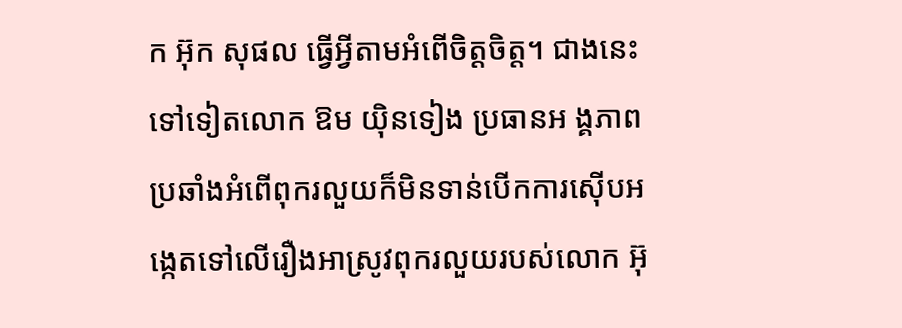ក អ៊ុក សុផល ធ្វើអ្វីតាមអំពើចិត្តចិត្ត។ ជាងនេះទៅទៀតលោក ឱម យ៉ិនទៀង ប្រធានអ ង្គភាពប្រឆាំងអំពើពុករលួយក៏មិនទាន់បើកការស៊ើបអង្កេតទៅលើរឿងអាស្រូវពុករលួយរបស់លោក អ៊ុ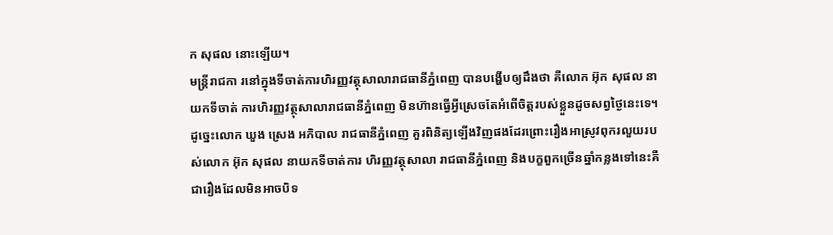ក សុផល នោះឡើយ។
មន្ត្រីរាជកា រនៅក្នុងទីចាត់ការហិរញ្ញវត្ថុសាលារាជធានីភ្នំពេញ បានបង្ហើបឲ្យដឹងថា គឺលោក អ៊ុក សុផល នាយកទីចាត់ ការហិរញ្ញវត្ថុសាលារាជធានីភ្នំពេញ មិនហ៊ានធ្វើអ្វីស្រេចតែអំពើចិត្តរបស់ខ្លួនដូចសព្វថ្ងៃនេះទេ។ ដូច្នេះលោក ឃួង ស្រេង អភិបាល រាជធានីភ្នំពេញ គួរពិនិត្យឡើងវិញផងដែរព្រោះរឿងអាស្រូវពុករលួយរបស់លោក អ៊ុក សុផល នាយកទីចាត់ការ ហិរញ្ញវត្ថុសាលា រាជធានីភ្នំពេញ និងបក្ខពួកច្រើនឆ្នាំកន្លងទៅនេះគឺជារឿងដែលមិនអាចបិទ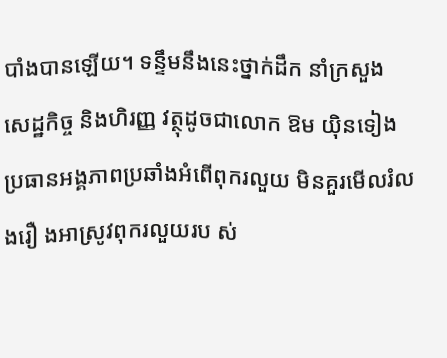បាំងបានឡើយ។ ទន្ទឹមនឹងនេះថ្នាក់ដឹក នាំក្រសួង សេដ្ឋកិច្ច និងហិរញ្ញ វត្ថុដូចជាលោក ឱម យ៉ិនទៀង ប្រធានអង្គភាពប្រឆាំងអំពើពុករលួយ មិនគួរមើលរំលងរឿ ងអាស្រូវពុករលួយរប ស់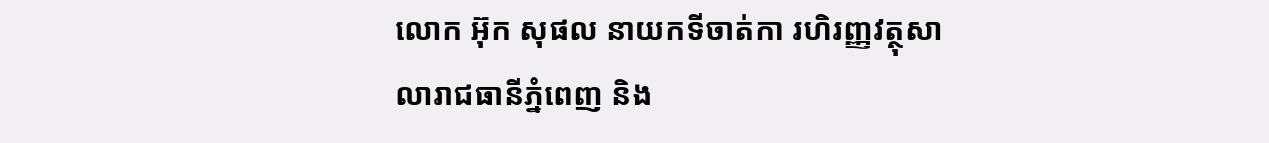លោក អ៊ុក សុផល នាយកទីចាត់កា រហិរញ្ញវត្ថុសា លារាជធានីភ្នំពេញ និង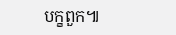បក្ខពួក៕